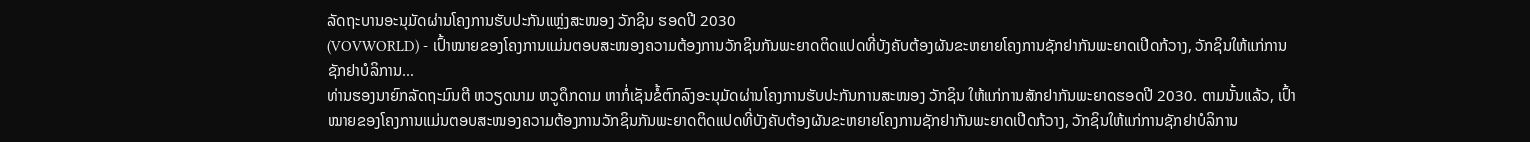ລັດຖະບານອະນຸມັດຜ່ານໂຄງການຮັບປະກັນແຫຼ່ງສະໜອງ ວັກຊິນ ຮອດປີ 2030
(VOVWORLD) - ເປົ້າໝາຍຂອງໂຄງການແມ່ນຕອບສະໜອງຄວາມຕ້ອງການວັກຊິນກັນພະຍາດຕິດແປດທີ່ບັງຄັບຕ້ອງຜັນຂະຫຍາຍໂຄງການຊັກຢາກັນພະຍາດເປີດກ້ວາງ, ວັກຊິນໃຫ້ແກ່ການຊັກຢາບໍລິການ...
ທ່ານຮອງນາຍົກລັດຖະມົນຕີ ຫວຽດນາມ ຫວູດຶກດາມ ຫາກໍ່ເຊັນຂໍ້ຕົກລົງອະນຸມັດຜ່ານໂຄງການຮັບປະກັນການສະໜອງ ວັກຊິນ ໃຫ້ແກ່ການສັກຢາກັນພະຍາດຮອດປີ 2030. ຕາມນັ້ນແລ້ວ, ເປົ້າໝາຍຂອງໂຄງການແມ່ນຕອບສະໜອງຄວາມຕ້ອງການວັກຊິນກັນພະຍາດຕິດແປດທີ່ບັງຄັບຕ້ອງຜັນຂະຫຍາຍໂຄງການຊັກຢາກັນພະຍາດເປີດກ້ວາງ, ວັກຊິນໃຫ້ແກ່ການຊັກຢາບໍລິການ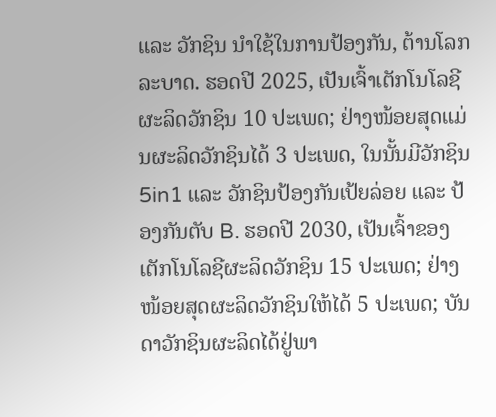ແລະ ວັກຊິນ ນຳໃຊ້ໃນການປ້ອງກັນ, ຕ້ານໂລກລະບາດ. ຮອດປີ 2025, ເປັນເຈົ້າເຕັກໂນໂລຊີຜະລິດວັກຊິນ 10 ປະເພດ; ຢ່າງໜ້ອຍສຸດແມ່ນຜະລິດວັກຊິນໄດ້ 3 ປະເພດ, ໃນນັ້ນມີວັກຊິນ 5in1 ແລະ ວັກຊິນປ້ອງກັນເປ້ຍລ່ອຍ ແລະ ປ້ອງກັນຕັບ B. ຮອດປີ 2030, ເປັນເຈົ້າຂອງເຕັກໂນໂລຊີຜະລິດວັກຊິນ 15 ປະເພດ; ຢ່າງໜ້ອຍສຸດຜະລິດວັກຊິນໃຫ້ໄດ້ 5 ປະເພດ; ບັນດາວັກຊິນຜະລິດໄດ້ຢູ່ພາ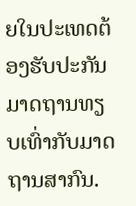ຍໃນປະເທດຕ້ອງຮັບປະກັນມາດຖານທຽບເທົ່າກັບມາດຖານສາກົນ.